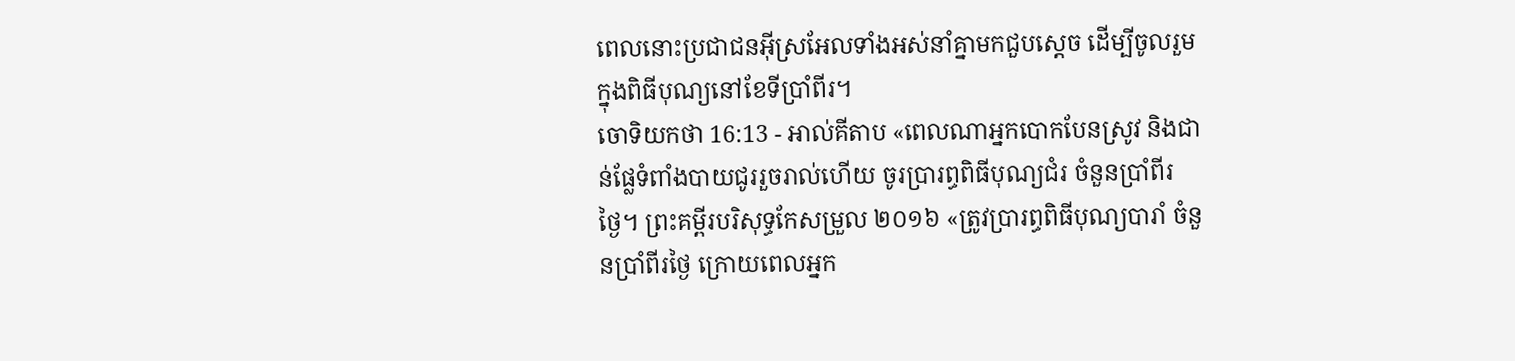ពេលនោះប្រជាជនអ៊ីស្រអែលទាំងអស់នាំគ្នាមកជួបស្តេច ដើម្បីចូលរួមក្នុងពិធីបុណ្យនៅខែទីប្រាំពីរ។
ចោទិយកថា 16:13 - អាល់គីតាប «ពេលណាអ្នកបោកបែនស្រូវ និងជាន់ផ្លែទំពាំងបាយជូររួចរាល់ហើយ ចូរប្រារព្ធពិធីបុណ្យជំរ ចំនួនប្រាំពីរថ្ងៃ។ ព្រះគម្ពីរបរិសុទ្ធកែសម្រួល ២០១៦ «ត្រូវប្រារព្ធពិធីបុណ្យបារាំ ចំនួនប្រាំពីរថ្ងៃ ក្រោយពេលអ្នក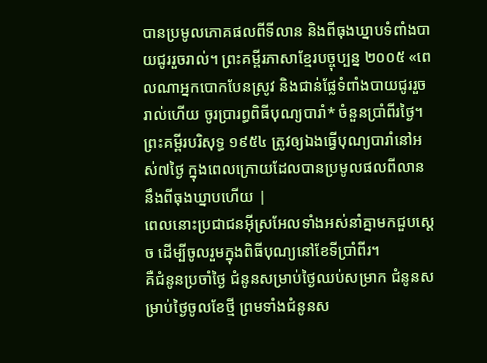បានប្រមូលភោគផលពីទីលាន និងពីធុងឃ្នាបទំពាំងបាយជូររួចរាល់។ ព្រះគម្ពីរភាសាខ្មែរបច្ចុប្បន្ន ២០០៥ «ពេលណាអ្នកបោកបែនស្រូវ និងជាន់ផ្លែទំពាំងបាយជូររួចរាល់ហើយ ចូរប្រារព្ធពិធីបុណ្យបារាំ* ចំនួនប្រាំពីរថ្ងៃ។ ព្រះគម្ពីរបរិសុទ្ធ ១៩៥៤ ត្រូវឲ្យឯងធ្វើបុណ្យបារាំនៅអស់៧ថ្ងៃ ក្នុងពេលក្រោយដែលបានប្រមូលផលពីលាន នឹងពីធុងឃ្នាបហើយ |
ពេលនោះប្រជាជនអ៊ីស្រអែលទាំងអស់នាំគ្នាមកជួបស្តេច ដើម្បីចូលរួមក្នុងពិធីបុណ្យនៅខែទីប្រាំពីរ។
គឺជំនូនប្រចាំថ្ងៃ ជំនូនសម្រាប់ថ្ងៃឈប់សម្រាក ជំនូនសម្រាប់ថ្ងៃចូលខែថ្មី ព្រមទាំងជំនូនស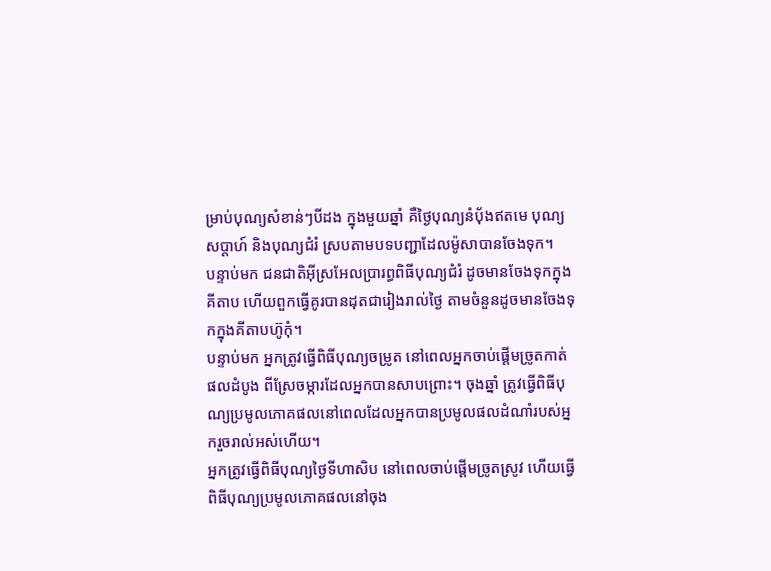ម្រាប់បុណ្យសំខាន់ៗបីដង ក្នុងមួយឆ្នាំ គឺថ្ងៃបុណ្យនំបុ័ងឥតមេ បុណ្យសប្តាហ៍ និងបុណ្យជំរំ ស្របតាមបទបញ្ជាដែលម៉ូសាបានចែងទុក។
បន្ទាប់មក ជនជាតិអ៊ីស្រអែលប្រារព្ធពិធីបុណ្យជំរំ ដូចមានចែងទុកក្នុងគីតាប ហើយពួកធ្វើគូរបានដុតជារៀងរាល់ថ្ងៃ តាមចំនួនដូចមានចែងទុកក្នុងគីតាបហ៊ូកុំ។
បន្ទាប់មក អ្នកត្រូវធ្វើពិធីបុណ្យចម្រូត នៅពេលអ្នកចាប់ផ្តើមច្រូតកាត់ផលដំបូង ពីស្រែចម្ការដែលអ្នកបានសាបព្រោះ។ ចុងឆ្នាំ ត្រូវធ្វើពិធីបុណ្យប្រមូលភោគផលនៅពេលដែលអ្នកបានប្រមូលផលដំណាំរបស់អ្នករួចរាល់អស់ហើយ។
អ្នកត្រូវធ្វើពិធីបុណ្យថ្ងៃទីហាសិប នៅពេលចាប់ផ្តើមច្រូតស្រូវ ហើយធ្វើពិធីបុណ្យប្រមូលភោគផលនៅចុង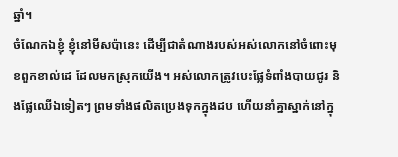ឆ្នាំ។
ចំណែកឯខ្ញុំ ខ្ញុំនៅមីសប៉ានេះ ដើម្បីជាតំណាងរបស់អស់លោកនៅចំពោះមុខពួកខាល់ដេ ដែលមកស្រុកយើង។ អស់លោកត្រូវបេះផ្លែទំពាំងបាយជូរ និងផ្លែឈើឯទៀតៗ ព្រមទាំងផលិតប្រេងទុកក្នុងដប ហើយនាំគ្នាស្នាក់នៅក្នុ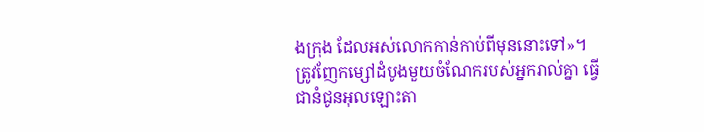ងក្រុង ដែលអស់លោកកាន់កាប់ពីមុននោះទៅ»។
ត្រូវញែកម្សៅដំបូងមួយចំណែករបស់អ្នករាល់គ្នា ធ្វើជានំជូនអុលឡោះតា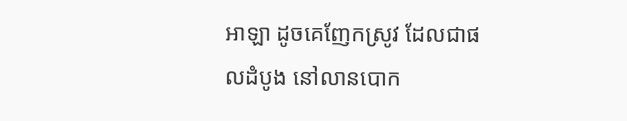អាឡា ដូចគេញែកស្រូវ ដែលជាផលដំបូង នៅលានបោក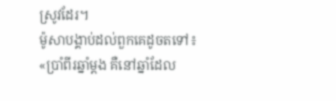ស្រូវដែរ។
ម៉ូសាបង្គាប់ដល់ពួកគេដូចតទៅ៖ «ប្រាំពីរឆ្នាំម្តង គឺនៅឆ្នាំដែល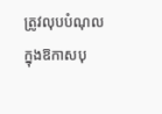ត្រូវលុបបំណុល ក្នុងឱកាសបុ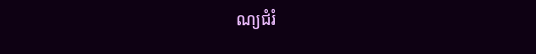ណ្យជំរំ